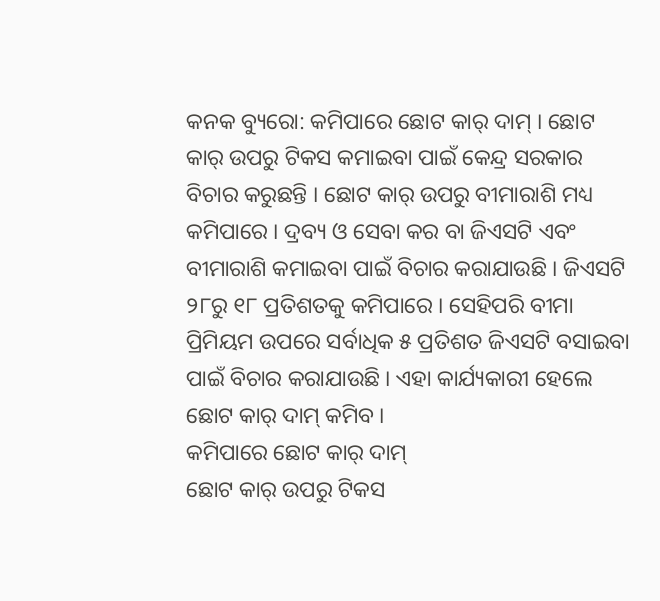କନକ ବ୍ୟୁରୋ: କମିପାରେ ଛୋଟ କାର୍ ଦାମ୍ । ଛୋଟ କାର୍ ଉପରୁ ଟିକସ କମାଇବା ପାଇଁ କେନ୍ଦ୍ର ସରକାର ବିଚାର କରୁଛନ୍ତି । ଛୋଟ କାର୍ ଉପରୁ ବୀମାରାଶି ମଧ୍ୟ କମିପାରେ । ଦ୍ରବ୍ୟ ଓ ସେବା କର ବା ଜିଏସଟି ଏବଂ ବୀମାରାଶି କମାଇବା ପାଇଁ ବିଚାର କରାଯାଉଛି । ଜିଏସଟି ୨୮ରୁ ୧୮ ପ୍ରତିଶତକୁ କମିପାରେ । ସେହିପରି ବୀମା ପ୍ରିମିୟମ ଉପରେ ସର୍ବାଧିକ ୫ ପ୍ରତିଶତ ଜିଏସଟି ବସାଇବା ପାଇଁ ବିଚାର କରାଯାଉଛି । ଏହା କାର୍ଯ୍ୟକାରୀ ହେଲେ ଛୋଟ କାର୍ ଦାମ୍ କମିବ ।
କମିପାରେ ଛୋଟ କାର୍ ଦାମ୍
ଛୋଟ କାର୍ ଉପରୁ ଟିକସ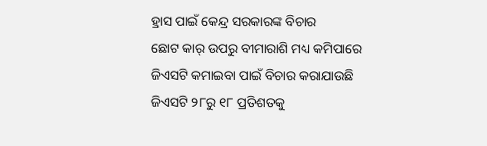ହ୍ରାସ ପାଇଁ କେନ୍ଦ୍ର ସରକାରଙ୍କ ବିଚାର
ଛୋଟ କାର୍ ଉପରୁ ବୀମାରାଶି ମଧ୍ୟ କମିପାରେ
ଜିଏସଟି କମାଇବା ପାଇଁ ବିଚାର କରାଯାଉଛି
ଜିଏସଟି ୨୮ରୁ ୧୮ ପ୍ରତିଶତକୁ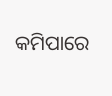କମିପାରେ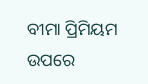ବୀମା ପ୍ରିମିୟମ ଉପରେ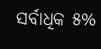ସର୍ବାଧିକ ୫%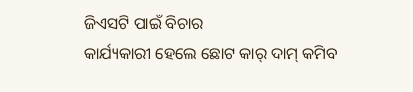ଜିଏସଟି ପାଇଁ ବିଚାର
କାର୍ଯ୍ୟକାରୀ ହେଲେ ଛୋଟ କାର୍ ଦାମ୍ କମିବ